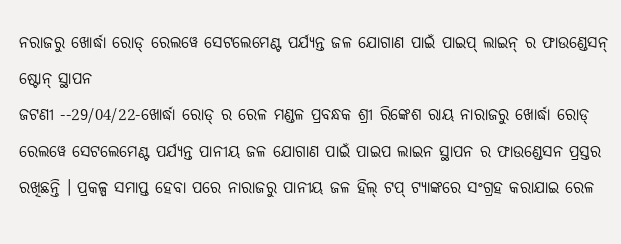ନରାଜରୁ ଖୋର୍ଦ୍ଧା ରୋଡ୍ ରେଲୱେ ସେଟଲେମେଣ୍ଟ ପର୍ଯ୍ୟନ୍ତ ଜଳ ଯୋଗାଣ ପାଇଁ ପାଇପ୍ ଲାଇନ୍ ର ଫାଉଣ୍ଡେସନ୍ ଷ୍ଟୋନ୍ ସ୍ଥାପନ
ଜଟଣୀ --29/04/22-ଖୋର୍ଦ୍ଧା ରୋଡ୍ ର ରେଳ ମଣ୍ଡଳ ପ୍ରବନ୍ଧକ ଶ୍ରୀ ରିଙ୍କେଶ ରାୟ ନାରାଜରୁ ଖୋର୍ଦ୍ଧା ରୋଡ୍ ରେଲୱେ ସେଟଲେମେଣ୍ଟ ପର୍ଯ୍ୟନ୍ତ ପାନୀୟ ଜଳ ଯୋଗାଣ ପାଇଁ ପାଇପ ଲାଇନ ସ୍ଥାପନ ର ଫାଉଣ୍ଡେସନ ପ୍ରସ୍ତର ରଖିଛନ୍ତି । ପ୍ରକଳ୍ପ ସମାପ୍ତ ହେବା ପରେ ନାରାଜରୁ ପାନୀୟ ଜଳ ହିଲ୍ ଟପ୍ ଟ୍ୟାଙ୍କରେ ସଂଗ୍ରହ କରାଯାଇ ରେଳ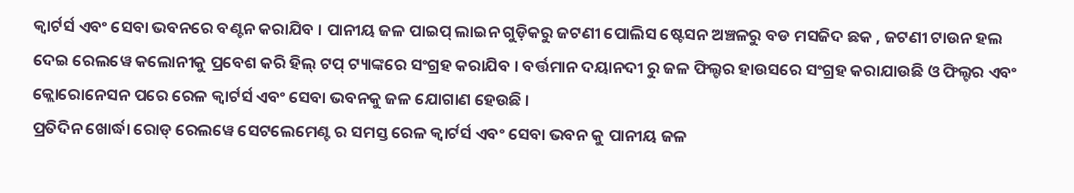କ୍ୱାର୍ଟର୍ସ ଏବଂ ସେବା ଭବନରେ ବଣ୍ଟନ କରାଯିବ । ପାନୀୟ ଜଳ ପାଇପ୍ ଲାଇନ ଗୁଡ଼ିକରୁ ଜଟଣୀ ପୋଲିସ ଷ୍ଟେସନ ଅଞ୍ଚଳରୁ ବଡ ମସଜିଦ ଛକ , ଜଟଣୀ ଟାଉନ ହଲ ଦେଇ ରେଲୱେ କଲୋନୀକୁ ପ୍ରବେଶ କରି ହିଲ୍ ଟପ୍ ଟ୍ୟାଙ୍କରେ ସଂଗ୍ରହ କରାଯିବ । ବର୍ତ୍ତମାନ ଦୟାନଦୀ ରୁ ଜଳ ଫିଲ୍ଟର ହାଉସରେ ସଂଗ୍ରହ କରାଯାଉଛି ଓ ଫିଲ୍ଟର ଏବଂ କ୍ଲୋରୋନେସନ ପରେ ରେଳ କ୍ୱାର୍ଟର୍ସ ଏବଂ ସେବା ଭବନକୁ ଜଳ ଯୋଗାଣ ହେଉଛି ।
ପ୍ରତିଦିନ ଖୋର୍ଦ୍ଧା ରୋଡ୍ ରେଲୱେ ସେଟଲେମେଣ୍ଟ ର ସମସ୍ତ ରେଳ କ୍ୱାର୍ଟର୍ସ ଏବଂ ସେବା ଭବନ କୁ ପାନୀୟ ଜଳ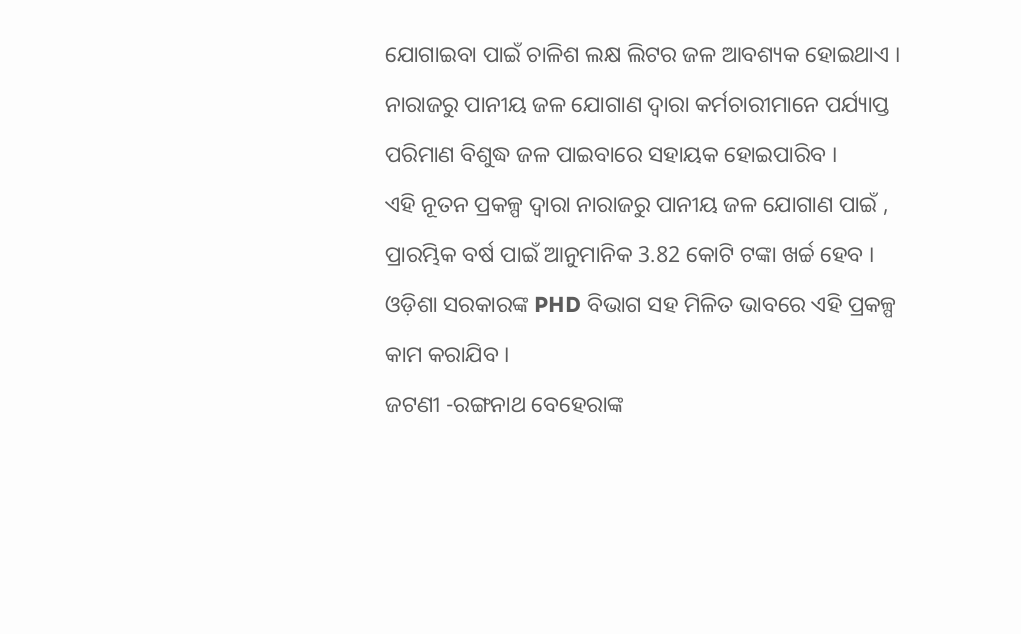ଯୋଗାଇବା ପାଇଁ ଚାଳିଶ ଲକ୍ଷ ଲିଟର ଜଳ ଆବଶ୍ୟକ ହୋଇଥାଏ । ନାରାଜରୁ ପାନୀୟ ଜଳ ଯୋଗାଣ ଦ୍ୱାରା କର୍ମଚାରୀମାନେ ପର୍ଯ୍ୟାପ୍ତ ପରିମାଣ ବିଶୁଦ୍ଧ ଜଳ ପାଇବାରେ ସହାୟକ ହୋଇପାରିବ ।
ଏହି ନୂତନ ପ୍ରକଳ୍ପ ଦ୍ୱାରା ନାରାଜରୁ ପାନୀୟ ଜଳ ଯୋଗାଣ ପାଇଁ , ପ୍ରାରମ୍ଭିକ ବର୍ଷ ପାଇଁ ଆନୁମାନିକ 3.82 କୋଟି ଟଙ୍କା ଖର୍ଚ୍ଚ ହେବ । ଓଡ଼ିଶା ସରକାରଙ୍କ PHD ବିଭାଗ ସହ ମିଳିତ ଭାବରେ ଏହି ପ୍ରକଳ୍ପ କାମ କରାଯିବ ।
ଜଟଣୀ -ରଙ୍ଗନାଥ ବେହେରାଙ୍କ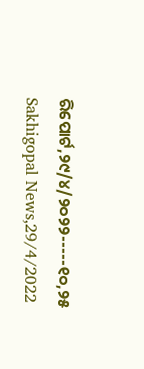ରିପୋର୍ଟ,୨୯/୪/୨୦୨୨-----୧୦,୨୫ Sakhigopal News,29/4/2022